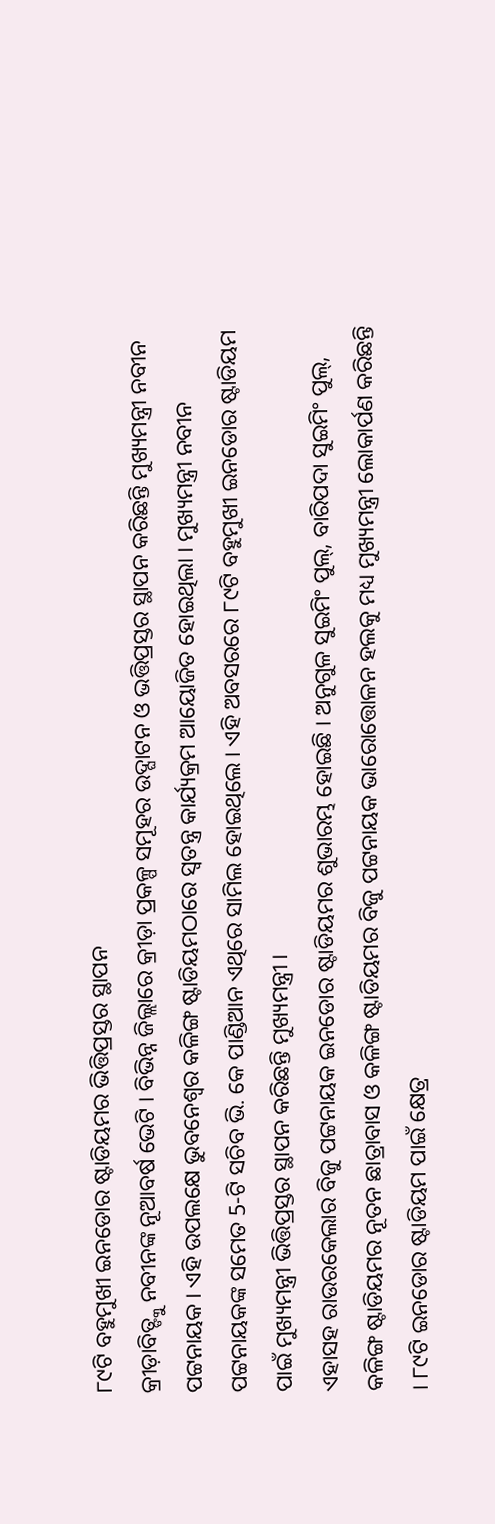୮୯ଟି ବହୁମୁଖୀ ଇନଡୋର ଷ୍ଟାଡିୟମର ଭିତ୍ତିପ୍ରସ୍ତର ସ୍ଥାପନ
କ୍ରୀଡ଼ାବିତ୍ଙ୍କୁ ନବୀନଙ୍କ ନୂଆବର୍ଷ ଭେଟି । ବିଭିନ୍ନ ଜିଲ୍ଲାରେ କ୍ରୀଡ଼ା ପ୍ରକଳ୍ପ ସମୂହର ଉଦ୍ଘାଟନ ଓ ଭତ୍ତିପ୍ରସ୍ତର ସ୍ଥାପନ କରିଛନ୍ତି ମୁଖ୍ୟମନ୍ତ୍ରୀ ନବୀନ ପଟ୍ଟନାୟକ । ଏହି ଉପଲକ୍ଷେ ଭୁବନେଶ୍ୱର କଳିଙ୍ଗ ଷ୍ଟାଡିୟମଠାରେ ସ୍ୱତନ୍ତ୍ର କାର୍ଯ୍ୟକ୍ରମ ଆୟୋଜିତ ହୋଇଥିଲା । ମୁଖ୍ୟମନ୍ତ୍ରୀ ନବୀନ ପଟ୍ଟନାୟକଙ୍କ ସମେତ 5-ଟି ସଚିବ ଭି. କେ ପାଣ୍ଡିଆନ ଏଥିରେ ସାମିଲ ହୋଇଥିଲେ । ଏହି ଅବସରରେ ୮୯ଟି ବହୁମୁଖୀ ଇନଡୋର ଷ୍ଟାଡିୟମ ପାଇଁ ମୁଖ୍ୟମନ୍ତ୍ରୀ ଭିତ୍ତିପ୍ରସ୍ତର ସ୍ଥାପନ କରିଛନ୍ତି ମୁଖ୍ୟମନ୍ତ୍ରୀ ।
ଏହାସହ ରାଉରକେଲାର ବିଜୁ ପଟ୍ଟନାୟକ ଇନଡୋର ଷ୍ଟାଡିୟମର ଶୁଭାରମ୍ଭ ହୋଇଛି । ଅନୁଗୁଳ ସୁଇମିଂ ପୁଲ୍, ବାରିପଦା ସୁଇମିଂ ପୁଲ୍, କଳିଙ୍ଗ ଷ୍ଟାଡିୟମର ନୂତନ ଛାତ୍ରାବାସ ଓ କଳିଙ୍ଗ ଷ୍ଟାଡିୟମର ବିଜୁ ପଟ୍ଟନାୟକ ଭାରୋତ୍ତୋଳନ ହଲକୁ ମଧ୍ୟ ମୁଖ୍ୟମନ୍ତ୍ରୀ ଲୋକାର୍ପଣ କରିଛନ୍ତି । ୮୯ଟି ଇନଡୋର ଷ୍ଟାଡିୟମ ପାଇଁ କ୍ଷେତ୍ର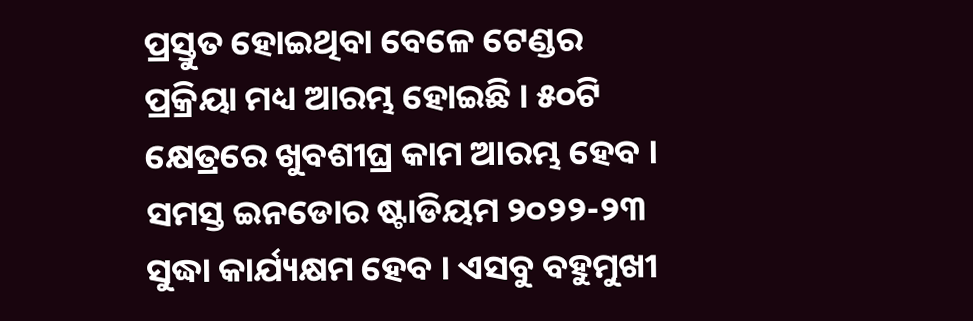ପ୍ରସ୍ତୁତ ହୋଇଥିବା ବେଳେ ଟେଣ୍ଡର ପ୍ରକ୍ରିୟା ମଧ୍ୟ ଆରମ୍ଭ ହୋଇଛି । ୫୦ଟି କ୍ଷେତ୍ରରେ ଖୁବଶୀଘ୍ର କାମ ଆରମ୍ଭ ହେବ ।
ସମସ୍ତ ଇନଡୋର ଷ୍ଟାଡିୟମ ୨୦୨୨-୨୩ ସୁଦ୍ଧା କାର୍ଯ୍ୟକ୍ଷମ ହେବ । ଏସବୁ ବହୁମୁଖୀ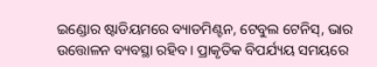ଇଣ୍ଡୋର ଷ୍ଟାଡିୟମରେ ବ୍ୟାଡମିଣ୍ଟନ, ଟେବୁଲ ଟେନିସ୍, ଭାର ଉତ୍ତୋଳନ ବ୍ୟବସ୍ଥା ରହିବ । ପ୍ରାକୃତିକ ବିପର୍ଯ୍ୟୟ ସମୟରେ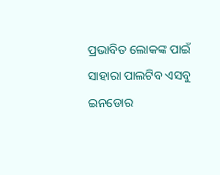ପ୍ରଭାବିତ ଲୋକଙ୍କ ପାଇଁ ସାହାରା ପାଲଟିବ ଏସବୁ ଇନଡୋର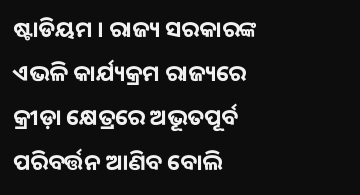ଷ୍ଟାଡିୟମ । ରାଜ୍ୟ ସରକାରଙ୍କ ଏଭଳି କାର୍ଯ୍ୟକ୍ରମ ରାଜ୍ୟରେ କ୍ରୀଡ଼ା କ୍ଷେତ୍ରରେ ଅଭୂତପୂର୍ବ ପରିବର୍ତ୍ତନ ଆଣିବ ବୋଲି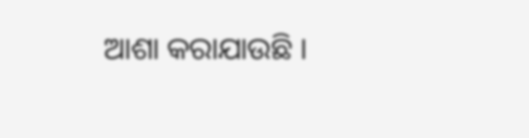ଆଶା କରାଯାଉଛି ।